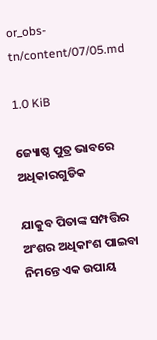or_obs-tn/content/07/05.md

1.0 KiB

ଜ୍ୟୋଷ୍ଠ ପୁତ୍ର ଭାବରେ ଅଧିକାରଗୁଡିକ

ଯାକୁବ ପିତାଙ୍କ ସମ୍ପତ୍ତିର ଅଂଶର ଅଧିକାଂଶ ପାଇବା ନିମନ୍ତେ ଏକ ଉପାୟ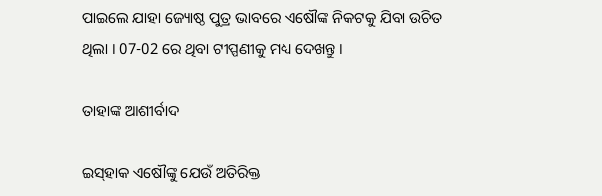ପାଇଲେ ଯାହା ଜ୍ୟୋଷ୍ଠ ପୁତ୍ର ଭାବରେ ଏଷୌଙ୍କ ନିକଟକୁ ଯିବା ଉଚିତ ଥିଲା । 07-02 ରେ ଥିବା ଟୀପ୍ପଣୀକୁ ମଧ୍ୟ ଦେଖନ୍ତୁ ।

ତାହାଙ୍କ ଆଶୀର୍ବାଦ

ଇସ୍‍ହାକ ଏଷୌଙ୍କୁ ଯେଉଁ ଅତିରିକ୍ତ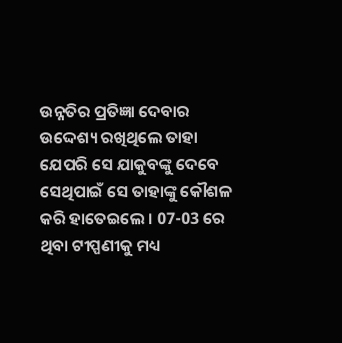ଉନ୍ନତିର ପ୍ରତିଜ୍ଞା ଦେବାର ଉଦ୍ଦେଶ୍ୟ ରଖିଥିଲେ ତାହା ଯେପରି ସେ ଯାକୁବଙ୍କୁ ଦେବେ ସେଥିପାଇଁ ସେ ତାହାଙ୍କୁ କୌଶଳ କରି ହାତେଇଲେ । 07-03 ରେ ଥିବା ଟୀପ୍ପଣୀକୁ ମଧ୍ୟ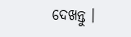ଦେଖନ୍ତୁ ।